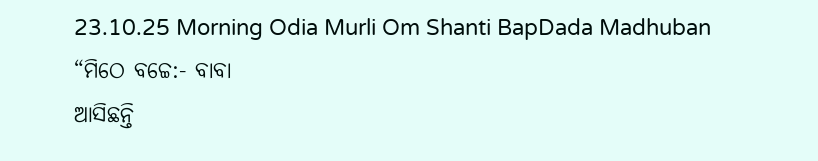23.10.25 Morning Odia Murli Om Shanti BapDada Madhuban
“ମିଠେ ବଚ୍ଚେ:- ବାବା
ଆସିଛନ୍ତି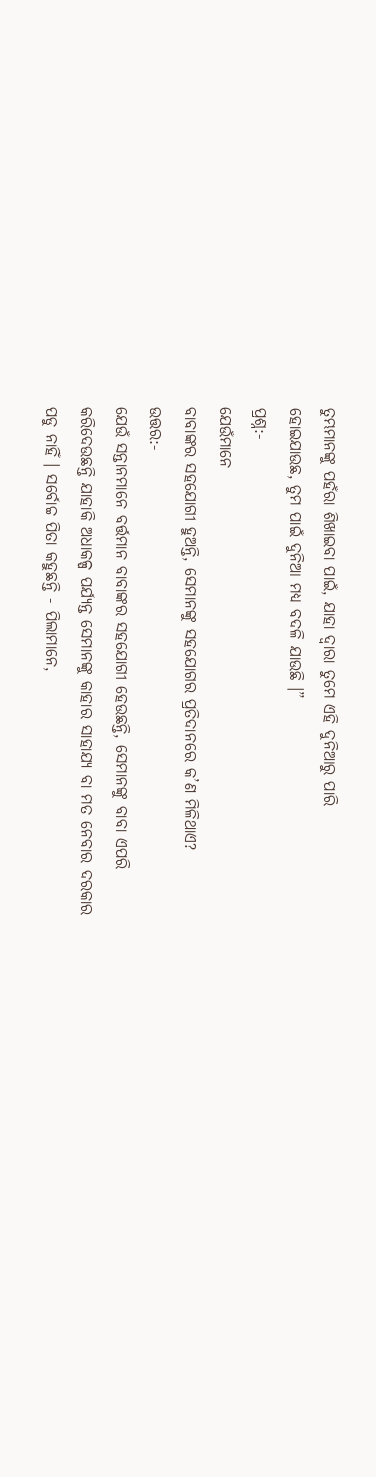ତୁମ୍ଭମାନଙ୍କୁ ପହଁରା ଶିଖାଇବା ପାଇଁ, ଯାହା ଦ୍ୱାରା ତୁମେ ଏହି ଦୁନିଆରୁ ପାରି
ହୋଇଯାଉଛ, ତୁମ ପାଇଁ ଦୁନିଆ ମଧ୍ୟ ବଦଳି ଯାଉଛି ।”
ପ୍ରଶ୍ନ:-
ଯେଉଁମାନେ
ବାବାଙ୍କର ସହଯୋଗୀ ହୁଅନ୍ତି, ସେମାନଙ୍କୁ ସହଯୋଗର ପ୍ରତିଦାନରେ କ’ଣ ମିଳିଥାଏ?
ଉତ୍ତର:-
ଯେଉଁ ସନ୍ତାନମାନେ ବର୍ତ୍ତମାନ ବାବାଙ୍କର ସହଯୋଗୀ ହେଉଛନ୍ତି, ସେମାନଙ୍କୁ ବାବା ଏପରି
କରିଦେଉଛନ୍ତି ଯାହାକି ଅଧାକଳ୍ପ ପର୍ଯ୍ୟନ୍ତ ସେମାନଙ୍କୁ କାହାର ସାହାଯ୍ୟ ବା ମତ ନେବାର ଦରକାର
ପଡୁ ନାହିଁ । ସର୍ବୋଚ୍ଚ ପିତା କହୁଛନ୍ତି - ପିଲାମାନେ,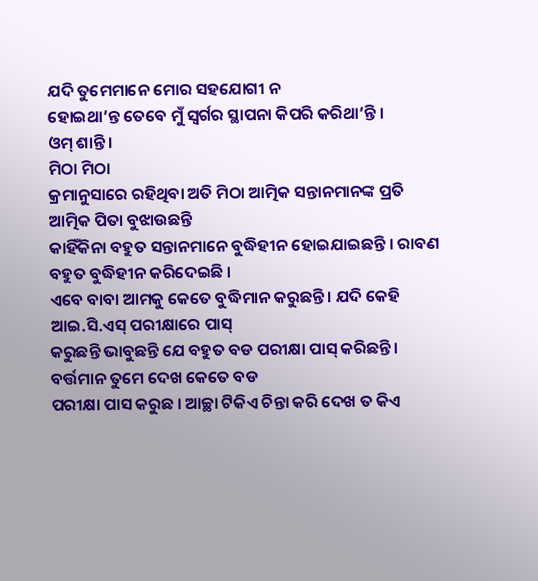ଯଦି ତୁମେମାନେ ମୋର ସହଯୋଗୀ ନ
ହୋଇଥା’ନ୍ତ ତେବେ ମୁଁ ସ୍ୱର୍ଗର ସ୍ଥାପନା କିପରି କରିଥା’ନ୍ତି ।
ଓମ୍ ଶାନ୍ତି ।
ମିଠା ମିଠା
କ୍ରମାନୁସାରେ ରହିଥିବା ଅତି ମିଠା ଆତ୍ମିକ ସନ୍ତାନମାନଙ୍କ ପ୍ରତି ଆତ୍ମିକ ପିତା ବୁଝାଉଛନ୍ତି
କାହିଁକିନା ବହୁତ ସନ୍ତାନମାନେ ବୁଦ୍ଧିହୀନ ହୋଇଯାଇଛନ୍ତି । ରାବଣ ବହୁତ ବୁଦ୍ଧିହୀନ କରିଦେଇଛି ।
ଏବେ ବାବା ଆମକୁ କେତେ ବୁଦ୍ଧିମାନ କରୁଛନ୍ତି । ଯଦି କେହି ଆଇ.ସି.ଏସ୍ ପରୀକ୍ଷାରେ ପାସ୍
କରୁଛନ୍ତି ଭାବୁଛନ୍ତି ଯେ ବହୁତ ବଡ ପରୀକ୍ଷା ପାସ୍ କରିଛନ୍ତି । ବର୍ତ୍ତମାନ ତୁମେ ଦେଖ କେତେ ବଡ
ପରୀକ୍ଷା ପାସ କରୁଛ । ଆଚ୍ଛା ଟିକିଏ ଚିନ୍ତା କରି ଦେଖ ତ କିଏ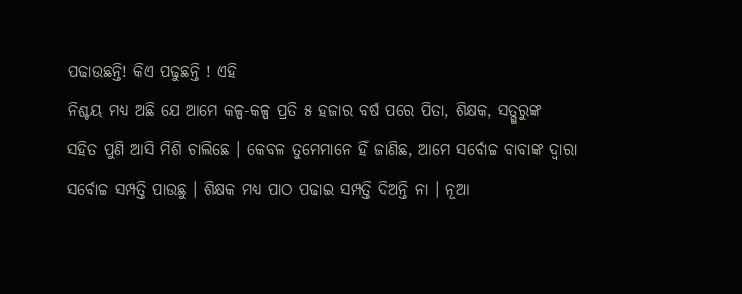ପଢାଉଛନ୍ତି! କିଏ ପଢୁଛନ୍ତି ! ଏହି
ନିଶ୍ଚୟ ମଧ୍ୟ ଅଛି ଯେ ଆମେ କଳ୍ପ-କଳ୍ପ ପ୍ରତି ୫ ହଜାର ବର୍ଷ ପରେ ପିତା, ଶିକ୍ଷକ, ସତ୍ଗୁରୁଙ୍କ
ସହିତ ପୁଣି ଆସି ମିଶି ଚାଲିଛେ । କେବଳ ତୁମେମାନେ ହିଁ ଜାଣିଛ, ଆମେ ସର୍ବୋଚ୍ଚ ବାବାଙ୍କ ଦ୍ୱାରା
ସର୍ବୋଚ୍ଚ ସମ୍ପତ୍ତି ପାଉଛୁ । ଶିକ୍ଷକ ମଧ୍ୟ ପାଠ ପଢାଇ ସମ୍ପତ୍ତି ଦିଅନ୍ତି ନା । ନୂଆ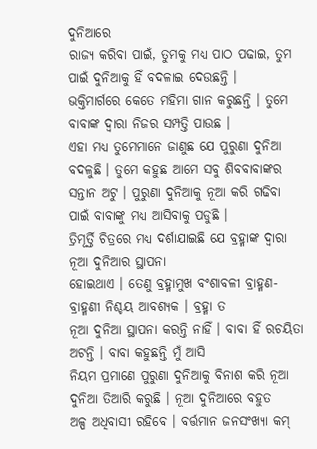ଦୁନିଆରେ
ରାଜ୍ୟ କରିବା ପାଇଁ, ତୁମକୁ ମଧ୍ୟ ପାଠ ପଢାଇ, ତୁମ ପାଇଁ ଦୁନିଆକୁ ହିଁ ବଦଳାଇ ଦେଉଛନ୍ତି ।
ଭକ୍ତିମାର୍ଗରେ କେତେ ମହିମା ଗାନ କରୁଛନ୍ତି । ତୁମେ ବାବାଙ୍କ ଦ୍ୱାରା ନିଜର ସମ୍ପତ୍ତି ପାଉଛ ।
ଏହା ମଧ୍ୟ ତୁମେମାନେ ଜାଣୁଛ ଯେ ପୁରୁଣା ଦୁନିଆ ବଦଳୁଛି । ତୁମେ କହୁଛ ଆମେ ସବୁ ଶିବବାବାଙ୍କର
ସନ୍ତାନ ଅଟୁ । ପୁରୁଣା ଦୁନିଆକୁ ନୂଆ କରି ଗଢିବା ପାଇଁ ବାବାଙ୍କୁ ମଧ୍ୟ ଆସିବାକୁ ପଡୁଛି ।
ତ୍ରିମୂର୍ତ୍ତି ଚିତ୍ରରେ ମଧ୍ୟ ଦର୍ଶାଯାଇଛି ଯେ ବ୍ରହ୍ମାଙ୍କ ଦ୍ୱାରା ନୂଆ ଦୁନିଆର ସ୍ଥାପନା
ହୋଇଥାଏ । ତେଣୁ ବ୍ରହ୍ମାମୁଖ ବଂଶାବଳୀ ବ୍ରାହ୍ମଣ-ବ୍ରାହ୍ମଣୀ ନିଶ୍ଚୟ ଆବଶ୍ୟକ । ବ୍ରହ୍ମା ତ
ନୂଆ ଦୁନିଆ ସ୍ଥାପନା କରନ୍ତି ନାହିଁ । ବାବା ହିଁ ରଚୟିତା ଅଟନ୍ତି । ବାବା କହୁଛନ୍ତି ମୁଁ ଆସି
ନିୟମ ପ୍ରମାଣେ ପୁରୁଣା ଦୁନିଆକୁ ବିନାଶ କରି ନୂଆ ଦୁନିଆ ତିଆରି କରୁଛି । ନୂଆ ଦୁନିଆରେ ବହୁତ
ଅଳ୍ପ ଅଧିବାସୀ ରହିବେ । ବର୍ତ୍ତମାନ ଜନସଂଖ୍ୟା କମ୍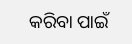କରିବା ପାଇଁ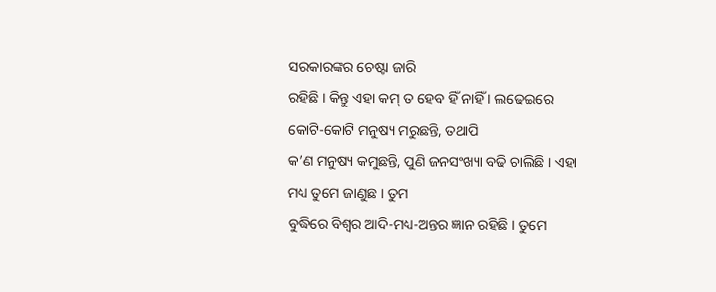ସରକାରଙ୍କର ଚେଷ୍ଟା ଜାରି
ରହିଛି । କିନ୍ତୁ ଏହା କମ୍ ତ ହେବ ହିଁ ନାହିଁ । ଲଢେଇରେ କୋଟି-କୋଟି ମନୁଷ୍ୟ ମରୁଛନ୍ତି, ତଥାପି
କ’ଣ ମନୁଷ୍ୟ କମୁଛନ୍ତି, ପୁଣି ଜନସଂଖ୍ୟା ବଢି ଚାଲିଛି । ଏହା ମଧ୍ୟ ତୁମେ ଜାଣୁଛ । ତୁମ
ବୁଦ୍ଧିରେ ବିଶ୍ୱର ଆଦି-ମଧ୍ୟ-ଅନ୍ତର ଜ୍ଞାନ ରହିଛି । ତୁମେ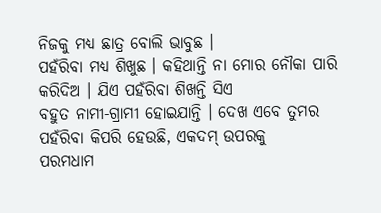ନିଜକୁ ମଧ୍ୟ ଛାତ୍ର ବୋଲି ଭାବୁଛ ।
ପହଁରିବା ମଧ୍ୟ ଶିଖୁଛ । କହିଥାନ୍ତି ନା ମୋର ନୌକା ପାରି କରିଦିଅ । ଯିଏ ପହଁରିବା ଶିଖନ୍ତି ସିଏ
ବହୁତ ନାମୀ-ଗ୍ରାମୀ ହୋଇଯାନ୍ତି । ଦେଖ ଏବେ ତୁମର ପହଁରିବା କିପରି ହେଉଛି, ଏକଦମ୍ ଉପରକୁ
ପରମଧାମ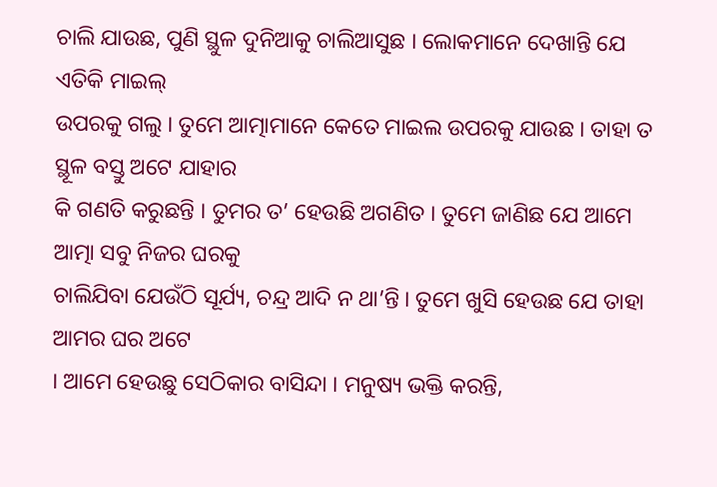ଚାଲି ଯାଉଛ, ପୁଣି ସ୍ଥୁଳ ଦୁନିଆକୁ ଚାଲିଆସୁଛ । ଲୋକମାନେ ଦେଖାନ୍ତି ଯେ ଏତିକି ମାଇଲ୍
ଉପରକୁ ଗଲୁ । ତୁମେ ଆତ୍ମାମାନେ କେତେ ମାଇଲ ଉପରକୁ ଯାଉଛ । ତାହା ତ ସ୍ଥୂଳ ବସ୍ତୁ ଅଟେ ଯାହାର
କି ଗଣତି କରୁଛନ୍ତି । ତୁମର ତ’ ହେଉଛି ଅଗଣିତ । ତୁମେ ଜାଣିଛ ଯେ ଆମେ ଆତ୍ମା ସବୁ ନିଜର ଘରକୁ
ଚାଲିଯିବା ଯେଉଁଠି ସୂର୍ଯ୍ୟ, ଚନ୍ଦ୍ର ଆଦି ନ ଥା’ନ୍ତି । ତୁମେ ଖୁସି ହେଉଛ ଯେ ତାହା ଆମର ଘର ଅଟେ
। ଆମେ ହେଉଛୁ ସେଠିକାର ବାସିନ୍ଦା । ମନୁଷ୍ୟ ଭକ୍ତି କରନ୍ତି,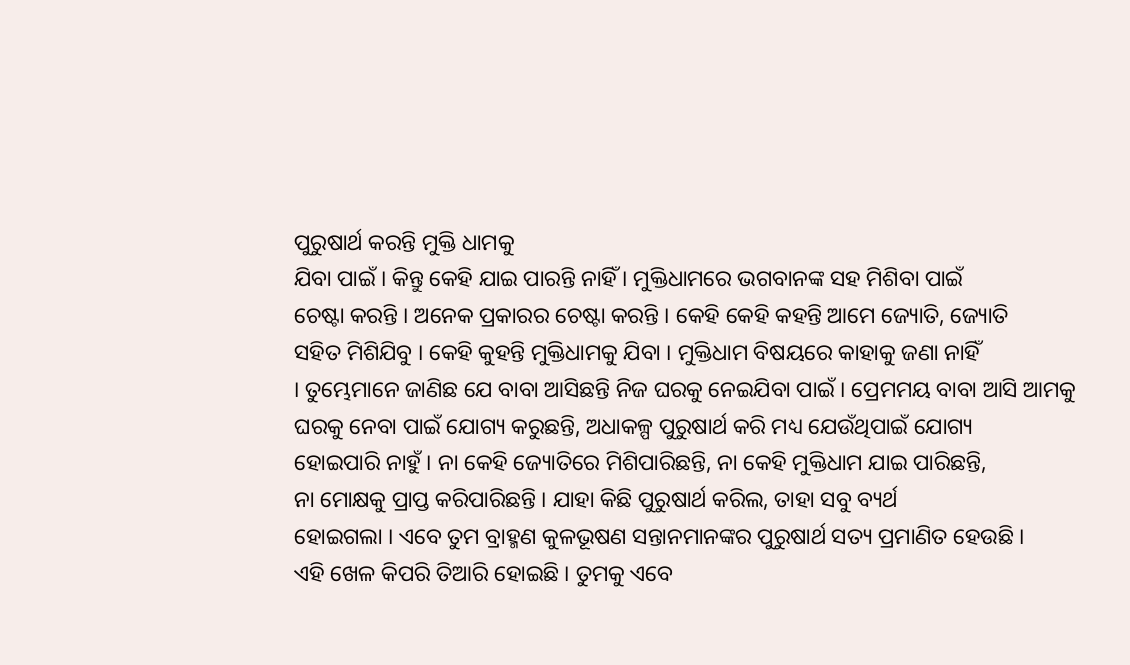ପୁରୁଷାର୍ଥ କରନ୍ତି ମୁକ୍ତି ଧାମକୁ
ଯିବା ପାଇଁ । କିନ୍ତୁ କେହି ଯାଇ ପାରନ୍ତି ନାହିଁ । ମୁକ୍ତିଧାମରେ ଭଗବାନଙ୍କ ସହ ମିଶିବା ପାଇଁ
ଚେଷ୍ଟା କରନ୍ତି । ଅନେକ ପ୍ରକାରର ଚେଷ୍ଟା କରନ୍ତି । କେହି କେହି କହନ୍ତି ଆମେ ଜ୍ୟୋତି, ଜ୍ୟୋତି
ସହିତ ମିଶିଯିବୁ । କେହି କୁହନ୍ତି ମୁକ୍ତିଧାମକୁ ଯିବା । ମୁକ୍ତିଧାମ ବିଷୟରେ କାହାକୁ ଜଣା ନାହିଁ
। ତୁମ୍ଭେମାନେ ଜାଣିଛ ଯେ ବାବା ଆସିଛନ୍ତି ନିଜ ଘରକୁ ନେଇଯିବା ପାଇଁ । ପ୍ରେମମୟ ବାବା ଆସି ଆମକୁ
ଘରକୁ ନେବା ପାଇଁ ଯୋଗ୍ୟ କରୁଛନ୍ତି, ଅଧାକଳ୍ପ ପୁରୁଷାର୍ଥ କରି ମଧ୍ୟ ଯେଉଁଥିପାଇଁ ଯୋଗ୍ୟ
ହୋଇପାରି ନାହୁଁ । ନା କେହି ଜ୍ୟୋତିରେ ମିଶିପାରିଛନ୍ତି, ନା କେହି ମୁକ୍ତିଧାମ ଯାଇ ପାରିଛନ୍ତି,
ନା ମୋକ୍ଷକୁ ପ୍ରାପ୍ତ କରିପାରିଛନ୍ତି । ଯାହା କିଛି ପୁରୁଷାର୍ଥ କରିଲ, ତାହା ସବୁ ବ୍ୟର୍ଥ
ହୋଇଗଲା । ଏବେ ତୁମ ବ୍ରାହ୍ମଣ କୁଳଭୂଷଣ ସନ୍ତାନମାନଙ୍କର ପୁରୁଷାର୍ଥ ସତ୍ୟ ପ୍ରମାଣିତ ହେଉଛି ।
ଏହି ଖେଳ କିପରି ତିଆରି ହୋଇଛି । ତୁମକୁ ଏବେ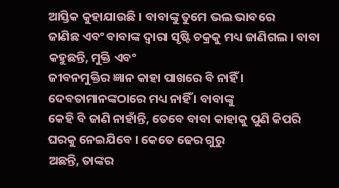ଆସ୍ତିକ କୁହାଯାଉଛି । ବାବାଙ୍କୁ ତୁମେ ଭଲ ଭାବରେ
ଜାଣିଛ ଏବଂ ବାବାଙ୍କ ଦ୍ୱାରା ସୃଷ୍ଟି ଚକ୍ରକୁ ମଧ୍ୟ ଜାଣିଗଲ । ବାବା କହୁଛନ୍ତି, ମୁକ୍ତି ଏବଂ
ଜୀବନମୁକ୍ତିର ଜ୍ଞାନ କାହା ପାଖରେ ବି ନାହିଁ । ଦେବତାମାନଙ୍କଠାରେ ମଧ୍ୟ ନାହିଁ । ବାବାଙ୍କୁ
କେହି ବି ଜାଣି ନାହାଁନ୍ତି, ତେବେ ବାବା କାହାକୁ ପୁଣି କିପରି ଘରକୁ ନେଇଯିବେ । କେତେ ଢେର ଗୁରୁ
ଅଛନ୍ତି, ତାଙ୍କର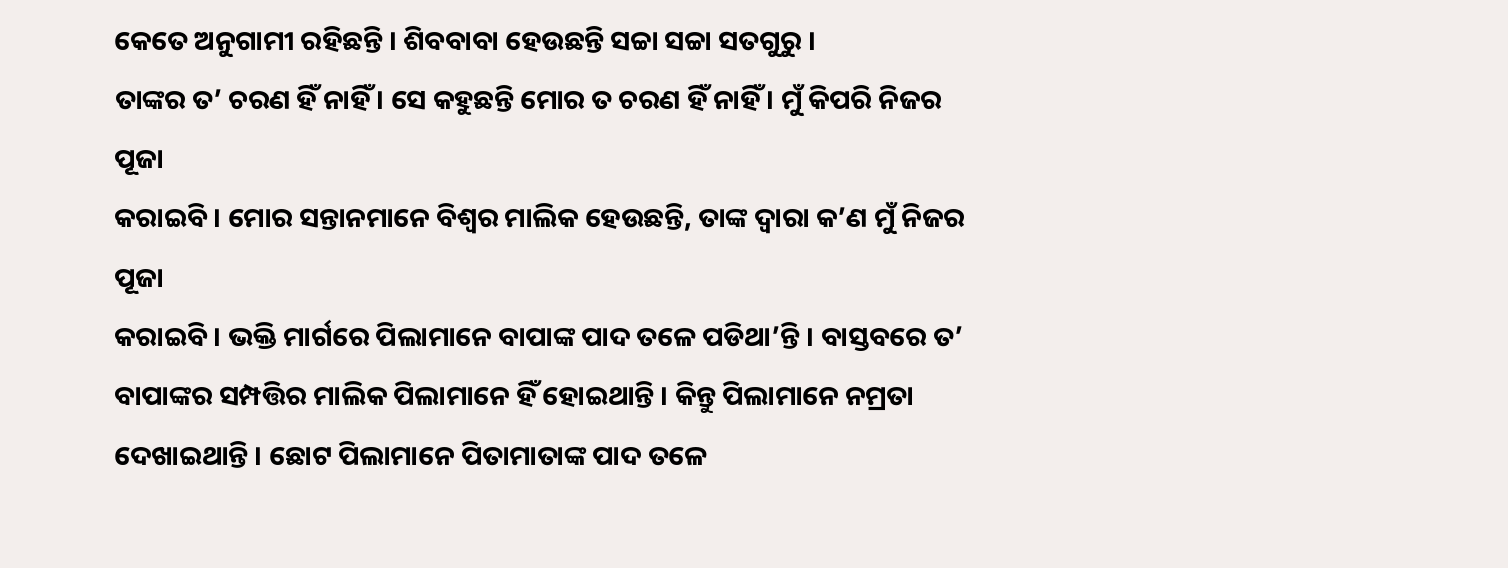କେତେ ଅନୁଗାମୀ ରହିଛନ୍ତି । ଶିବବାବା ହେଉଛନ୍ତି ସଚ୍ଚା ସଚ୍ଚା ସତଗୁରୁ ।
ତାଙ୍କର ତ’ ଚରଣ ହିଁ ନାହିଁ । ସେ କହୁଛନ୍ତି ମୋର ତ ଚରଣ ହିଁ ନାହିଁ । ମୁଁ କିପରି ନିଜର ପୂଜା
କରାଇବି । ମୋର ସନ୍ତାନମାନେ ବିଶ୍ୱର ମାଲିକ ହେଉଛନ୍ତି, ତାଙ୍କ ଦ୍ୱାରା କ’ଣ ମୁଁ ନିଜର ପୂଜା
କରାଇବି । ଭକ୍ତି ମାର୍ଗରେ ପିଲାମାନେ ବାପାଙ୍କ ପାଦ ତଳେ ପଡିଥା’ନ୍ତି । ବାସ୍ତବରେ ତ’
ବାପାଙ୍କର ସମ୍ପତ୍ତିର ମାଲିକ ପିଲାମାନେ ହିଁ ହୋଇଥାନ୍ତି । କିନ୍ତୁ ପିଲାମାନେ ନମ୍ରତା
ଦେଖାଇଥାନ୍ତି । ଛୋଟ ପିଲାମାନେ ପିତାମାତାଙ୍କ ପାଦ ତଳେ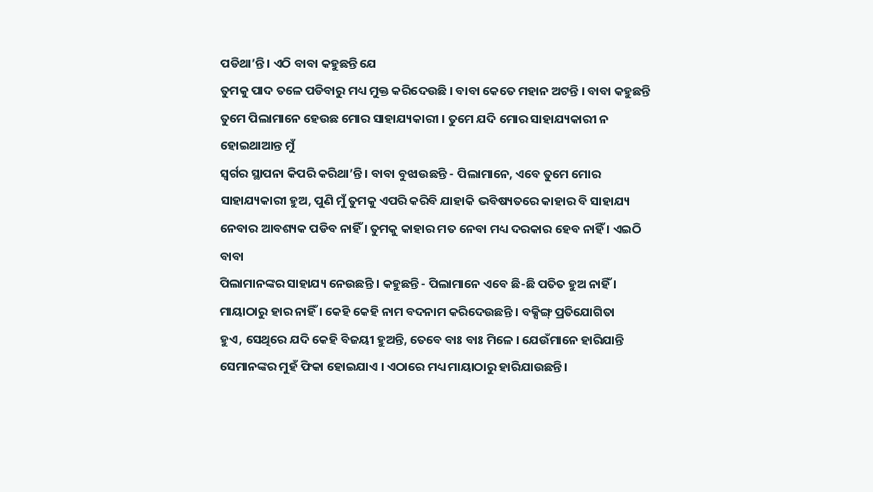ପଡିଥା’ନ୍ତି । ଏଠି ବାବା କହୁଛନ୍ତି ଯେ
ତୁମକୁ ପାଦ ତଳେ ପଡିବାରୁ ମଧ୍ୟ ମୁକ୍ତ କରିଦେଉଛି । ବାବା କେତେ ମହାନ ଅଟନ୍ତି । ବାବା କହୁଛନ୍ତି
ତୁମେ ପିଲାମାନେ ହେଉଛ ମୋର ସାହାଯ୍ୟକାରୀ । ତୁମେ ଯଦି ମୋର ସାହାଯ୍ୟକାରୀ ନ ହୋଇଥାଆନ୍ତ ମୁଁ
ସ୍ୱର୍ଗର ସ୍ଥାପନା କିପରି କରିଥା’ନ୍ତି । ବାବା ବୁଝାଉଛନ୍ତି - ପିଲାମାନେ, ଏବେ ତୁମେ ମୋର
ସାହାଯ୍ୟକାରୀ ହୁଅ, ପୁଣି ମୁଁ ତୁମକୁ ଏପରି କରିବି ଯାହାକି ଭବିଷ୍ୟତରେ କାହାର ବି ସାହାଯ୍ୟ
ନେବାର ଆବଶ୍ୟକ ପଡିବ ନାହିଁ । ତୁମକୁ କାହାର ମତ ନେବା ମଧ୍ୟ ଦରକାର ହେବ ନାହିଁ । ଏଇଠି ବାବା
ପିଲାମାନଙ୍କର ସାହାଯ୍ୟ ନେଉଛନ୍ତି । କହୁଛନ୍ତି - ପିଲାମାନେ ଏବେ ଛି-ଛି ପତିତ ହୁଅ ନାହିଁ ।
ମାୟାଠାରୁ ହାର ନାହିଁ । କେହି କେହି ନାମ ବଦନାମ କରିଦେଉଛନ୍ତି । ବକ୍ସିଙ୍ଗ୍ ପ୍ରତିଯୋଗିତା
ହୁଏ, ସେଥିରେ ଯଦି କେହି ବିଜୟୀ ହୁଅନ୍ତି, ତେବେ ବାଃ ବାଃ ମିଳେ । ଯେଉଁମାନେ ହାରିଯାନ୍ତି
ସେମାନଙ୍କର ମୁହଁ ଫିକା ହୋଇଯାଏ । ଏଠାରେ ମଧ୍ୟ ମାୟାଠାରୁ ହାରିଯାଉଛନ୍ତି ।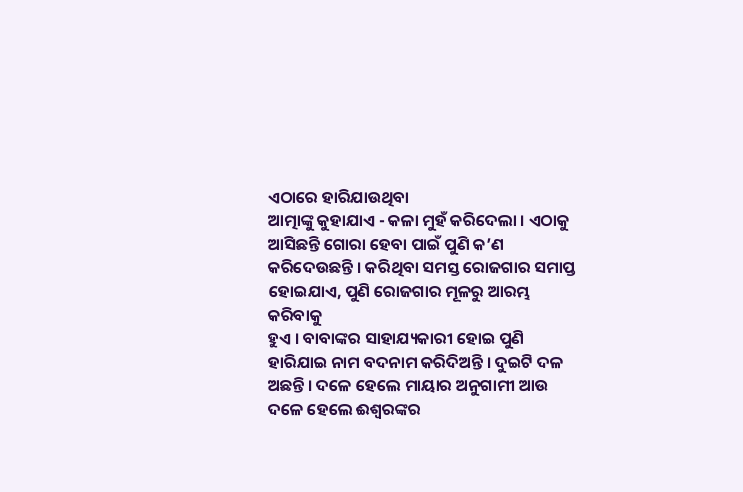ଏଠାରେ ହାରିଯାଉଥିବା
ଆତ୍ମାଙ୍କୁ କୁହାଯାଏ - କଳା ମୁହଁ କରିଦେଲା । ଏଠାକୁ ଆସିଛନ୍ତି ଗୋରା ହେବା ପାଇଁ ପୁଣି କ’ଣ
କରିଦେଉଛନ୍ତି । କରିଥିବା ସମସ୍ତ ରୋଜଗାର ସମାପ୍ତ ହୋଇଯାଏ, ପୁଣି ରୋଜଗାର ମୂଳରୁ ଆରମ୍ଭ କରିବାକୁ
ହୁଏ । ବାବାଙ୍କର ସାହାଯ୍ୟକାରୀ ହୋଇ ପୁଣି ହାରିଯାଇ ନାମ ବଦନାମ କରିଦିଅନ୍ତି । ଦୁଇଟି ଦଳ
ଅଛନ୍ତି । ଦଳେ ହେଲେ ମାୟାର ଅନୁଗାମୀ ଆଉ ଦଳେ ହେଲେ ଈଶ୍ୱରଙ୍କର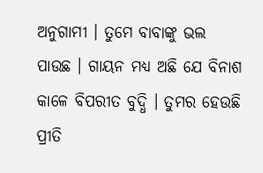ଅନୁଗାମୀ । ତୁମେ ବାବାଙ୍କୁ ଭଲ
ପାଉଛ । ଗାୟନ ମଧ୍ୟ ଅଛି ଯେ ବିନାଶ କାଳେ ବିପରୀତ ବୁଦ୍ଧି । ତୁମର ହେଉଛି ପ୍ରୀତି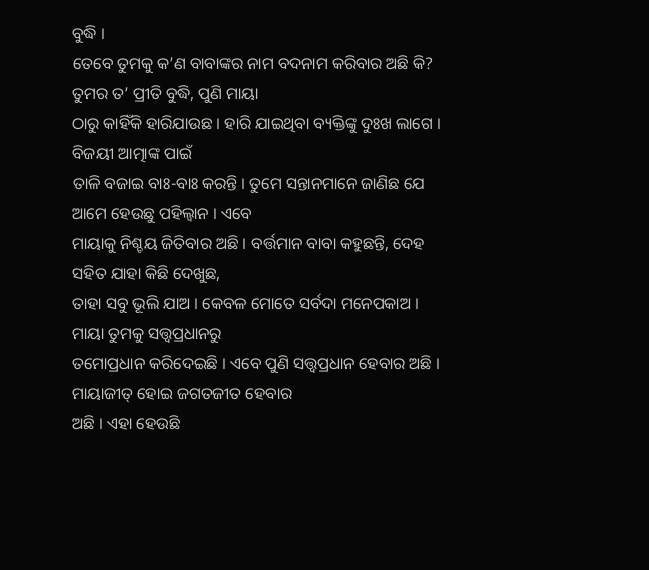ବୁଦ୍ଧି ।
ତେବେ ତୁମକୁ କ’ଣ ବାବାଙ୍କର ନାମ ବଦନାମ କରିବାର ଅଛି କି? ତୁମର ତ’ ପ୍ରୀତି ବୁଦ୍ଧି, ପୁଣି ମାୟା
ଠାରୁ କାହିଁକି ହାରିଯାଉଛ । ହାରି ଯାଇଥିବା ବ୍ୟକ୍ତିଙ୍କୁ ଦୁଃଖ ଲାଗେ । ବିଜୟୀ ଆତ୍ମାଙ୍କ ପାଇଁ
ତାଳି ବଜାଇ ବାଃ-ବାଃ କରନ୍ତି । ତୁମେ ସନ୍ତାନମାନେ ଜାଣିଛ ଯେ ଆମେ ହେଉଛୁ ପହିଲ୍ବାନ । ଏବେ
ମାୟାକୁ ନିଶ୍ଚୟ ଜିତିବାର ଅଛି । ବର୍ତ୍ତମାନ ବାବା କହୁଛନ୍ତି, ଦେହ ସହିତ ଯାହା କିଛି ଦେଖୁଛ,
ତାହା ସବୁ ଭୂଲି ଯାଅ । କେବଳ ମୋତେ ସର୍ବଦା ମନେପକାଅ । ମାୟା ତୁମକୁ ସତ୍ତ୍ୱପ୍ରଧାନରୁ
ତମୋପ୍ରଧାନ କରିଦେଇଛି । ଏବେ ପୁଣି ସତ୍ତ୍ୱପ୍ରଧାନ ହେବାର ଅଛି । ମାୟାଜୀତ୍ ହୋଇ ଜଗତଜୀତ ହେବାର
ଅଛି । ଏହା ହେଉଛି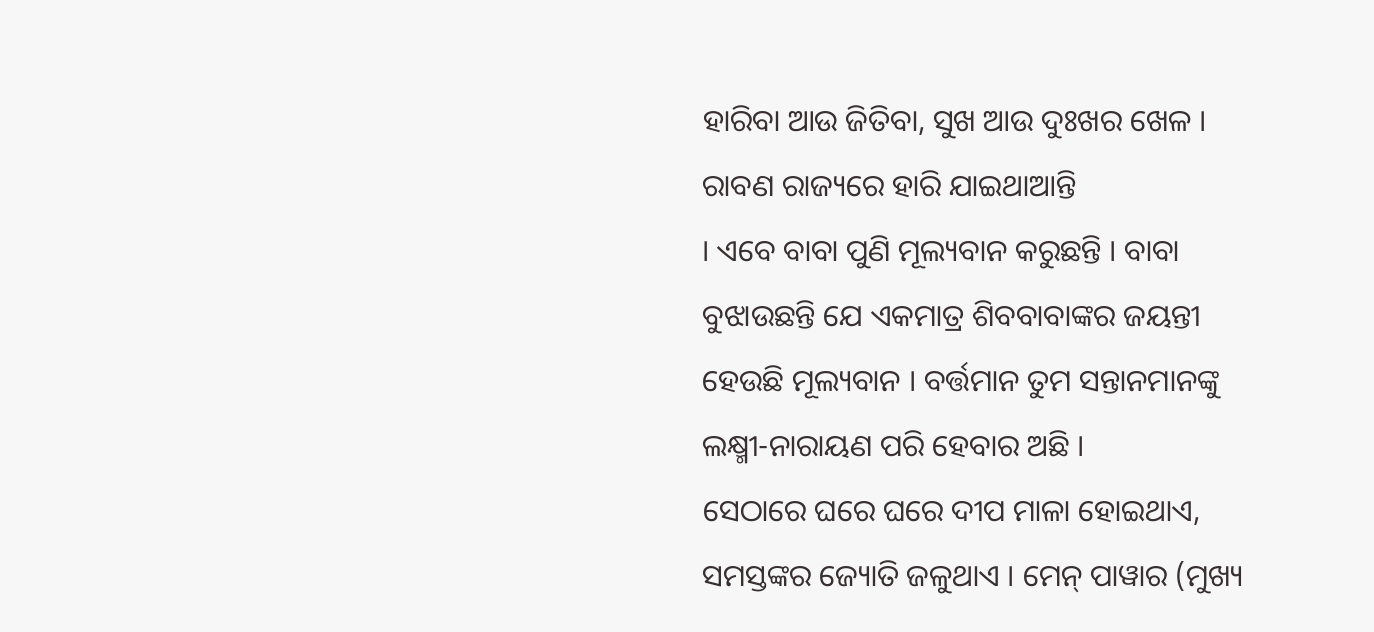ହାରିବା ଆଉ ଜିତିବା, ସୁଖ ଆଉ ଦୁଃଖର ଖେଳ । ରାବଣ ରାଜ୍ୟରେ ହାରି ଯାଇଥାଆନ୍ତି
। ଏବେ ବାବା ପୁଣି ମୂଲ୍ୟବାନ କରୁଛନ୍ତି । ବାବା ବୁଝାଉଛନ୍ତି ଯେ ଏକମାତ୍ର ଶିବବାବାଙ୍କର ଜୟନ୍ତୀ
ହେଉଛି ମୂଲ୍ୟବାନ । ବର୍ତ୍ତମାନ ତୁମ ସନ୍ତାନମାନଙ୍କୁ ଲକ୍ଷ୍ମୀ-ନାରାୟଣ ପରି ହେବାର ଅଛି ।
ସେଠାରେ ଘରେ ଘରେ ଦୀପ ମାଳା ହୋଇଥାଏ, ସମସ୍ତଙ୍କର ଜ୍ୟୋତି ଜଳୁଥାଏ । ମେନ୍ ପାୱାର (ମୁଖ୍ୟ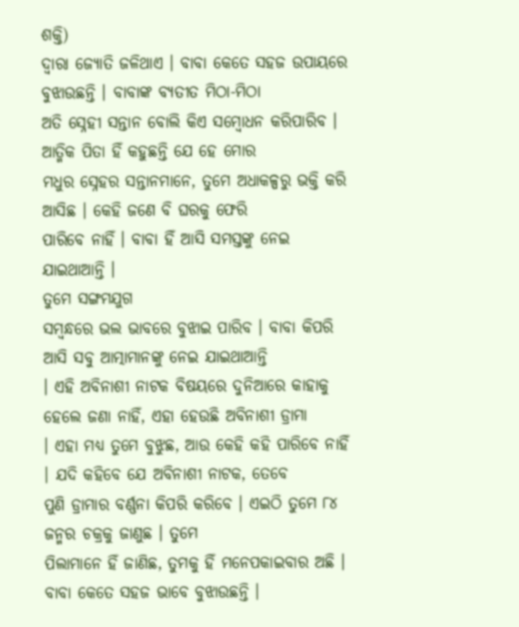ଶକ୍ତି)
ଦ୍ୱାରା ଜ୍ୟୋତି ଜଳିଥାଏ । ବାବା କେତେ ସହଜ ଉପାୟରେ ବୁଝାଉଛନ୍ତି । ବାବାଙ୍କ ବ୍ୟତୀତ ମିଠା-ମିଠା
ଅତି ସ୍ନେହୀ ସନ୍ତାନ ବୋଲି କିଏ ସମ୍ବୋଧନ କରିପାରିବ । ଆତ୍ମିକ ପିତା ହିଁ କହୁଛନ୍ତି ଯେ ହେ ମୋର
ମଧୁର ସ୍ନେହର ସନ୍ତାନମାନେ, ତୁମେ ଅଧାକଳ୍ପରୁ ଭକ୍ତି କରି ଆସିଛ । କେହି ଜଣେ ବି ଘରକୁ ଫେରି
ପାରିବେ ନାହିଁ । ବାବା ହିଁ ଆସି ସମସ୍ତଙ୍କୁ ନେଇ ଯାଇଥାଆନ୍ତି ।
ତୁମେ ସଙ୍ଗମଯୁଗ
ସମ୍ବନ୍ଧରେ ଭଲ ଭାବରେ ବୁଝାଇ ପାରିବ । ବାବା କିପରି ଆସି ସବୁ ଆତ୍ମାମାନଙ୍କୁ ନେଇ ଯାଇଥାଆନ୍ତି
। ଏହି ଅବିନାଶୀ ନାଟକ ବିଷୟରେ ଦୁନିଆରେ କାହାକୁ ହେଲେ ଜଣା ନାହିଁ, ଏହା ହେଉଛି ଅବିନାଶୀ ଡ୍ରାମା
। ଏହା ମଧ୍ୟ ତୁମେ ବୁଝୁଛ, ଆଉ କେହି କହି ପାରିବେ ନାହିଁ । ଯଦି କହିବେ ଯେ ଅବିନାଶୀ ନାଟକ, ତେବେ
ପୁଣି ଡ୍ରାମାର ବର୍ଣ୍ଣନା କିପରି କରିବେ । ଏଇଠି ତୁମେ ୮୪ ଜନ୍ମର ଚକ୍ରକୁ ଜାଣୁଛ । ତୁମେ
ପିଲାମାନେ ହିଁ ଜାଣିଛ, ତୁମକୁ ହିଁ ମନେପକାଇବାର ଅଛି । ବାବା କେତେ ସହଜ ଭାବେ ବୁଝାଉଛନ୍ତି ।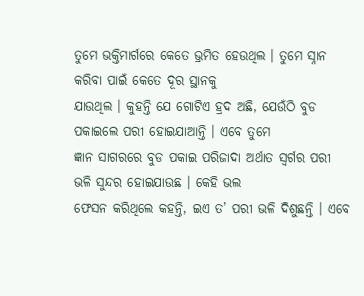ତୁମେ ଭକ୍ତିମାର୍ଗରେ କେତେ ଭ୍ରମିତ ହେଉଥିଲ । ତୁମେ ସ୍ନାନ କରିବା ପାଇଁ କେତେ ଦୂର ସ୍ଥାନକୁ
ଯାଉଥିଲ । କୁହନ୍ତି ଯେ ଗୋଟିଏ ହ୍ରଦ ଅଛି, ଯେଉଁଠି ବୁଡ ପକାଇଲେ ପରୀ ହୋଇଯାଆନ୍ତି । ଏବେ ତୁମେ
ଜ୍ଞାନ ସାଗରରେ ବୁଡ ପକାଇ ପରିଜାଦା ଅର୍ଥାତ ସ୍ୱର୍ଗର ପରୀ ଭଳି ସୁନ୍ଦର ହୋଇଯାଉଛ । କେହି ଭଲ
ଫେସନ କରିଥିଲେ କହନ୍ତି, ଇଏ ତ’ ପରୀ ଭଳି ଦିଶୁଛନ୍ତି । ଏବେ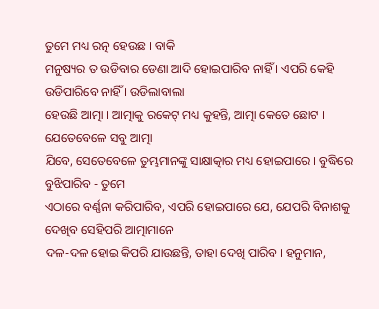ତୁମେ ମଧ୍ୟ ରତ୍ନ ହେଉଛ । ବାକି
ମନୁଷ୍ୟର ତ ଉଡିବାର ଡେଣା ଆଦି ହୋଇପାରିବ ନାହିଁ । ଏପରି କେହି ଉଡିପାରିବେ ନାହିଁ । ଉଡିଲାବାଲା
ହେଉଛି ଆତ୍ମା । ଆତ୍ମାକୁ ରକେଟ୍ ମଧ୍ୟ କୁହନ୍ତି, ଆତ୍ମା କେତେ ଛୋଟ । ଯେତେବେଳେ ସବୁ ଆତ୍ମା
ଯିବେ, ସେତେବେଳେ ତୁମ୍ଭମାନଙ୍କୁ ସାକ୍ଷାତ୍କାର ମଧ୍ୟ ହୋଇପାରେ । ବୁଦ୍ଧିରେ ବୁଝିପାରିବ - ତୁମେ
ଏଠାରେ ବର୍ଣ୍ଣନା କରିପାରିବ, ଏପରି ହୋଇପାରେ ଯେ, ଯେପରି ବିନାଶକୁ ଦେଖିବ ସେହିପରି ଆତ୍ମାମାନେ
ଦଳ-ଦଳ ହୋଇ କିପରି ଯାଉଛନ୍ତି, ତାହା ଦେଖି ପାରିବ । ହନୁମାନ,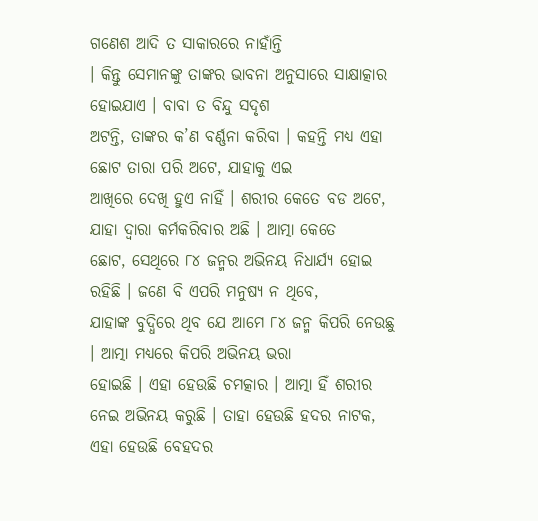ଗଣେଶ ଆଦି ତ ସାକାରରେ ନାହାଁନ୍ତି
। କିନ୍ତୁ ସେମାନଙ୍କୁ ତାଙ୍କର ଭାବନା ଅନୁସାରେ ସାକ୍ଷାତ୍କାର ହୋଇଯାଏ । ବାବା ତ ବିନ୍ଦୁ ସଦୃଶ
ଅଟନ୍ତି, ତାଙ୍କର କ’ଣ ବର୍ଣ୍ଣନା କରିବା । କହନ୍ତି ମଧ୍ୟ ଏହା ଛୋଟ ତାରା ପରି ଅଟେ, ଯାହାକୁ ଏଇ
ଆଖିରେ ଦେଖି ହୁଏ ନାହିଁ । ଶରୀର କେତେ ବଡ ଅଟେ, ଯାହା ଦ୍ୱାରା କର୍ମକରିବାର ଅଛି । ଆତ୍ମା କେତେ
ଛୋଟ, ସେଥିରେ ୮୪ ଜନ୍ମର ଅଭିନୟ ନିଧାର୍ଯ୍ୟ ହୋଇ ରହିଛି । ଜଣେ ବି ଏପରି ମନୁଷ୍ୟ ନ ଥିବେ,
ଯାହାଙ୍କ ବୁଦ୍ଧିରେ ଥିବ ଯେ ଆମେ ୮୪ ଜନ୍ମ କିପରି ନେଉଛୁ । ଆତ୍ମା ମଧ୍ୟରେ କିପରି ଅଭିନୟ ଭରା
ହୋଇଛି । ଏହା ହେଉଛି ଚମତ୍କାର । ଆତ୍ମା ହିଁ ଶରୀର ନେଇ ଅଭିନୟ କରୁଛି । ତାହା ହେଉଛି ହଦର ନାଟକ,
ଏହା ହେଉଛି ବେହଦର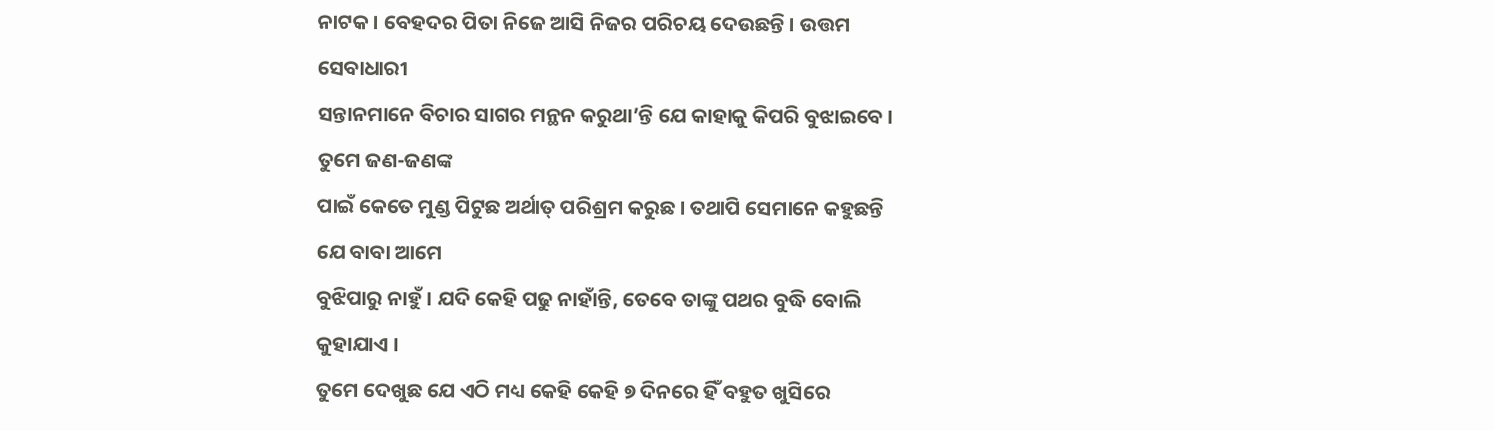ନାଟକ । ବେହଦର ପିତା ନିଜେ ଆସି ନିଜର ପରିଚୟ ଦେଉଛନ୍ତି । ଉତ୍ତମ ସେବାଧାରୀ
ସନ୍ତାନମାନେ ବିଚାର ସାଗର ମନ୍ଥନ କରୁଥା’ନ୍ତି ଯେ କାହାକୁ କିପରି ବୁଝାଇବେ । ତୁମେ ଜଣ-ଜଣଙ୍କ
ପାଇଁ କେତେ ମୁଣ୍ଡ ପିଟୁଛ ଅର୍ଥାତ୍ ପରିଶ୍ରମ କରୁଛ । ତଥାପି ସେମାନେ କହୁଛନ୍ତି ଯେ ବାବା ଆମେ
ବୁଝିପାରୁ ନାହୁଁ । ଯଦି କେହି ପଢୁ ନାହାଁନ୍ତି, ତେବେ ତାଙ୍କୁ ପଥର ବୁଦ୍ଧି ବୋଲି କୁହାଯାଏ ।
ତୁମେ ଦେଖୁଛ ଯେ ଏଠି ମଧ୍ୟ କେହି କେହି ୭ ଦିନରେ ହିଁ ବହୁତ ଖୁସିରେ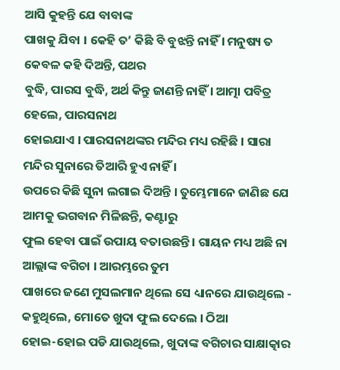ଆସି କୁହନ୍ତି ଯେ ବାବାଙ୍କ
ପାଖକୁ ଯିବା । କେହି ତ’ କିଛି ବି ବୁଝନ୍ତି ନାହିଁ । ମନୁଷ୍ୟ ତ କେବଳ କହି ଦିଅନ୍ତି, ପଥର
ବୁଦ୍ଧି, ପାରସ ବୁଦ୍ଧି, ଅର୍ଥ କିନ୍ତୁ ଜାଣନ୍ତି ନାହିଁ । ଆତ୍ମା ପବିତ୍ର ହେଲେ, ପାରସନାଥ
ହୋଇଯାଏ । ପାରସନାଥଙ୍କର ମନ୍ଦିର ମଧ୍ୟ ରହିଛି । ସାରା ମନ୍ଦିର ସୁନାରେ ତିଆରି ହୁଏ ନାହିଁ ।
ଉପରେ କିଛି ସୁନା ଲଗାଇ ଦିଅନ୍ତି । ତୁମ୍ଭେମାନେ ଜାଣିଛ ଯେ ଆମକୁ ଭଗବାନ ମିଳିଛନ୍ତି, କଣ୍ଟାରୁ
ଫୁଲ ହେବା ପାଇଁ ଉପାୟ ବତାଉଛନ୍ତି । ଗାୟନ ମଧ୍ୟ ଅଛି ନା ଆଲ୍ଲାଙ୍କ ବଗିଚା । ଆରମ୍ଭରେ ତୁମ
ପାଖରେ ଜଣେ ମୁସଲମାନ ଥିଲେ ସେ ଧ୍ୟାନରେ ଯାଉଥିଲେ - କହୁଥିଲେ, ମୋତେ ଖୁଦା ଫୁଲ ଦେଲେ । ଠିଆ
ହୋଇ-ହୋଇ ପଡି ଯାଉଥିଲେ, ଖୁଦାଙ୍କ ବଗିଚାର ସାକ୍ଷାତ୍କାର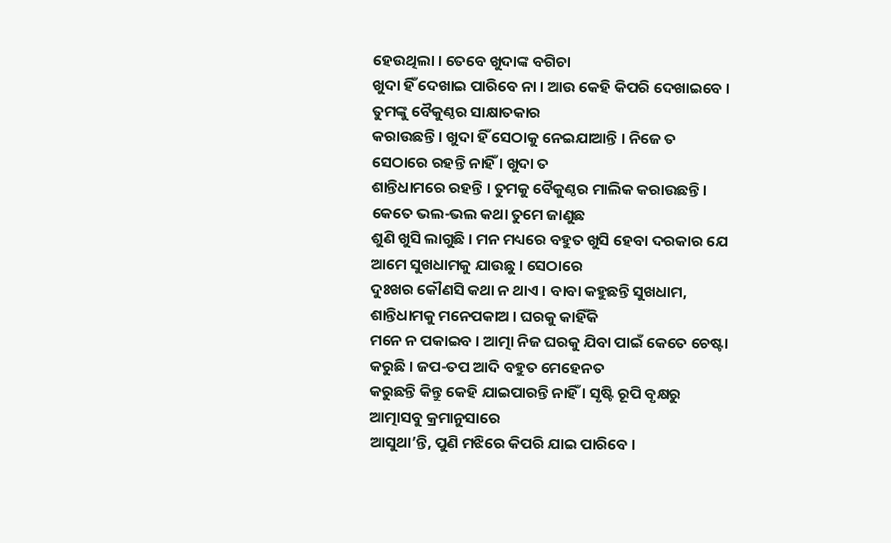ହେଉଥିଲା । ତେବେ ଖୁଦାଙ୍କ ବଗିଚା
ଖୁଦା ହିଁ ଦେଖାଇ ପାରିବେ ନା । ଆଉ କେହି କିପରି ଦେଖାଇବେ । ତୁମଙ୍କୁ ବୈକୁଣ୍ଠର ସାକ୍ଷାତକାର
କରାଉଛନ୍ତି । ଖୁଦା ହିଁ ସେଠାକୁ ନେଇଯାଆନ୍ତି । ନିଜେ ତ ସେଠାରେ ରହନ୍ତି ନାହିଁ । ଖୁଦା ତ
ଶାନ୍ତିଧାମରେ ରହନ୍ତି । ତୁମକୁ ବୈକୁଣ୍ଠର ମାଲିକ କରାଉଛନ୍ତି । କେତେ ଭଲ-ଭଲ କଥା ତୁମେ ଜାଣୁଛ
ଶୁଣି ଖୁସି ଲାଗୁଛି । ମନ ମଧ୍ୟରେ ବହୁତ ଖୁସି ହେବା ଦରକାର ଯେ ଆମେ ସୁଖଧାମକୁ ଯାଉଛୁ । ସେଠାରେ
ଦୁଃଖର କୌଣସି କଥା ନ ଥାଏ । ବାବା କହୁଛନ୍ତି ସୁଖଧାମ, ଶାନ୍ତିଧାମକୁ ମନେପକାଅ । ଘରକୁ କାହିଁକି
ମନେ ନ ପକାଇବ । ଆତ୍ମା ନିଜ ଘରକୁ ଯିବା ପାଇଁ କେତେ ଚେଷ୍ଟା କରୁଛି । ଜପ-ତପ ଆଦି ବହୁତ ମେହେନତ
କରୁଛନ୍ତି କିନ୍ତୁ କେହି ଯାଇପାରନ୍ତି ନାହିଁ । ସୃଷ୍ଟି ରୂପି ବୃକ୍ଷରୁ ଆତ୍ମାସବୁ କ୍ରମାନୁସାରେ
ଆସୁଥା’ନ୍ତି, ପୁଣି ମଝିରେ କିପରି ଯାଇ ପାରିବେ ।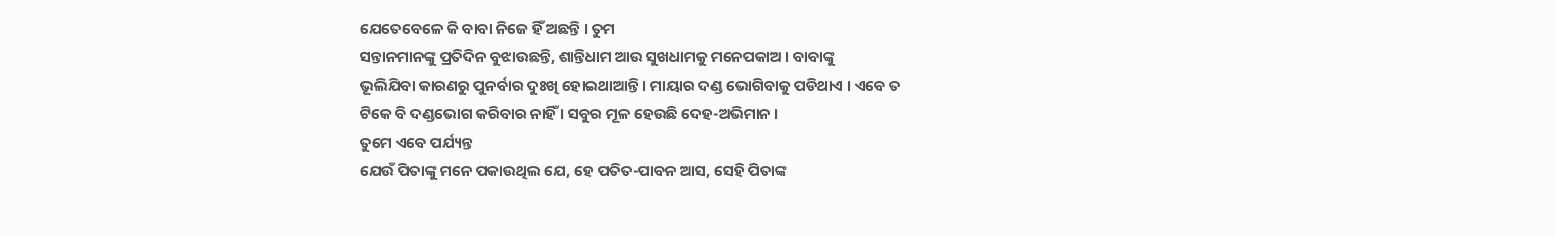ଯେତେବେଳେ କି ବାବା ନିଜେ ହିଁ ଅଛନ୍ତି । ତୁମ
ସନ୍ତାନମାନଙ୍କୁ ପ୍ରତିଦିନ ବୁଝାଉଛନ୍ତି, ଶାନ୍ତିଧାମ ଆଉ ସୁଖଧାମକୁ ମନେପକାଅ । ବାବାଙ୍କୁ
ଭୂଲିଯିବା କାରଣରୁ ପୁନର୍ବାର ଦୁଃଖି ହୋଇଥାଆନ୍ତି । ମାୟାର ଦଣ୍ଡ ଭୋଗିବାକୁ ପଡିଥାଏ । ଏବେ ତ
ଟିକେ ବି ଦଣ୍ଡଭୋଗ କରିବାର ନାହିଁ । ସବୁର ମୂଳ ହେଉଛି ଦେହ-ଅଭିମାନ ।
ତୁମେ ଏବେ ପର୍ଯ୍ୟନ୍ତ
ଯେଉଁ ପିତାଙ୍କୁ ମନେ ପକାଉଥିଲ ଯେ, ହେ ପତିତ-ପାବନ ଆସ, ସେହି ପିତାଙ୍କ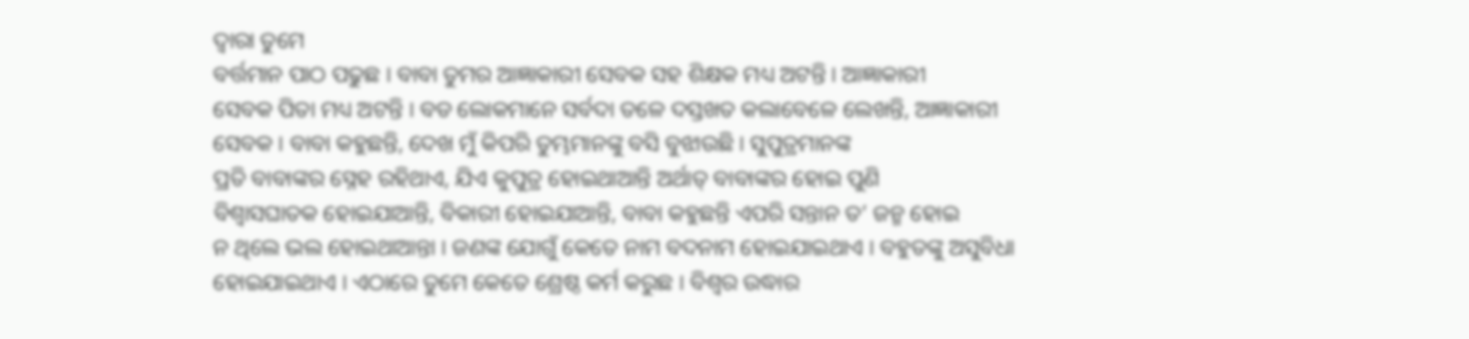ଦ୍ୱାରା ତୁମେ
ବର୍ତ୍ତମାନ ପାଠ ପଢୁଛ । ବାବା ତୁମର ଆଜ୍ଞାକାରୀ ସେବକ ସହ ଶିକ୍ଷକ ମଧ୍ୟ ଅଟନ୍ତି । ଆଜ୍ଞାକାରୀ
ସେବକ ପିତା ମଧ୍ୟ ଅଟନ୍ତି । ବଡ ଲୋକମାନେ ସର୍ବଦା ତଳେ ଦସ୍ତଖତ କଲାବେଳେ ଲେଖନ୍ତି, ଆଜ୍ଞାକାରୀ
ସେବକ । ବାବା କହୁଛନ୍ତି, ଦେଖ ମୁଁ କିପରି ତୁମ୍ଭମାନଙ୍କୁ ବସି ବୁଝାଉଛି । ସୁପୁତ୍ରମାନଙ୍କ
ପ୍ରତି ବାବାଙ୍କର ସ୍ନେହ ରହିଥାଏ, ଯିଏ କୁପୁତ୍ର ହୋଇଥାଆନ୍ତି ଅର୍ଥାତ୍ ବାବାଙ୍କର ହୋଇ ପୁଣି
ବିଶ୍ୱାସଘାତକ ହୋଇଯାଆନ୍ତି, ବିକାରୀ ହୋଇଯାଆନ୍ତି, ବାବା କହୁଛନ୍ତି ଏପରି ସନ୍ତାନ ତ’ ଜନ୍ମ ହୋଇ
ନ ଥିଲେ ଭଲ ହୋଇଥାଆନ୍ତା । ଜଣଙ୍କ ଯୋଗୁଁ କେତେ ନାମ ବଦନାମ ହୋଇଯାଇଥାଏ । ବହୁତଙ୍କୁ ଅସୁବିଧା
ହୋଇଯାଇଥାଏ । ଏଠାରେ ତୁମେ କେତେ ଶ୍ରେଷ୍ଠ କର୍ମ କରୁଛ । ବିଶ୍ୱର ଉଦ୍ଧାର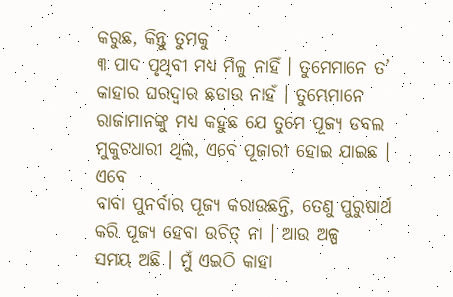କରୁଛ, କିନ୍ତୁ ତୁମକୁ
୩ ପାଦ ପୃଥିବୀ ମଧ୍ୟ ମିଳୁ ନାହିଁ । ତୁମେମାନେ ତ’ କାହାର ଘରଦ୍ୱାର ଛଡାଉ ନାହଁ । ତୁମ୍ଭେମାନେ
ରାଜାମାନଙ୍କୁ ମଧ୍ୟ କହୁଛ ଯେ ତୁମେ ପୂଜ୍ୟ ଡବଲ ମୁକୁଟଧାରୀ ଥିଲ, ଏବେ ପୂଜାରୀ ହୋଇ ଯାଇଛ । ଏବେ
ବାବା ପୁନର୍ବାର ପୂଜ୍ୟ କରାଉଛନ୍ତି, ତେଣୁ ପୁରୁଷାର୍ଥ କରି ପୂଜ୍ୟ ହେବା ଉଚିତ୍ ନା । ଆଉ ଅଳ୍ପ
ସମୟ ଅଛି । ମୁଁ ଏଇଠି କାହା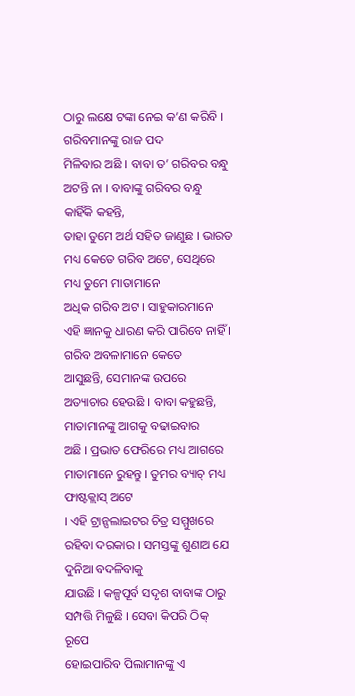ଠାରୁ ଲକ୍ଷେ ଟଙ୍କା ନେଇ କ’ଣ କରିବି । ଗରିବମାନଙ୍କୁ ରାଜ ପଦ
ମିଳିବାର ଅଛି । ବାବା ତ’ ଗରିବର ବନ୍ଧୁ ଅଟନ୍ତି ନା । ବାବାଙ୍କୁ ଗରିବର ବନ୍ଧୁ କାହିଁକି କହନ୍ତି,
ତାହା ତୁମେ ଅର୍ଥ ସହିତ ଜାଣୁଛ । ଭାରତ ମଧ୍ୟ କେତେ ଗରିବ ଅଟେ, ସେଥିରେ ମଧ୍ୟ ତୁମେ ମାତାମାନେ
ଅଧିକ ଗରିବ ଅଟ । ସାହୁକାରମାନେ ଏହି ଜ୍ଞାନକୁ ଧାରଣ କରି ପାରିବେ ନାହିଁ । ଗରିବ ଅବଳାମାନେ କେତେ
ଆସୁଛନ୍ତି, ସେମାନଙ୍କ ଉପରେ ଅତ୍ୟାଚାର ହେଉଛି । ବାବା କହୁଛନ୍ତି, ମାତାମାନଙ୍କୁ ଆଗକୁ ବଢାଇବାର
ଅଛି । ପ୍ରଭାତ ଫେରିରେ ମଧ୍ୟ ଆଗରେ ମାତାମାନେ ରୁହନ୍ତୁ । ତୁମର ବ୍ୟାଚ୍ ମଧ୍ୟ ଫାଷ୍ଟକ୍ଲାସ୍ ଅଟେ
। ଏହି ଟ୍ରାନ୍ସଲାଇଟର ଚିତ୍ର ସମ୍ମୁଖରେ ରହିବା ଦରକାର । ସମସ୍ତଙ୍କୁ ଶୁଣାଅ ଯେ ଦୁନିଆ ବଦଳିବାକୁ
ଯାଉଛି । କଳ୍ପପୂର୍ବ ସଦୃଶ ବାବାଙ୍କ ଠାରୁ ସମ୍ପତ୍ତି ମିଳୁଛି । ସେବା କିପରି ଠିକ୍ ରୂପେ
ହୋଇପାରିବ ପିଲାମାନଙ୍କୁ ଏ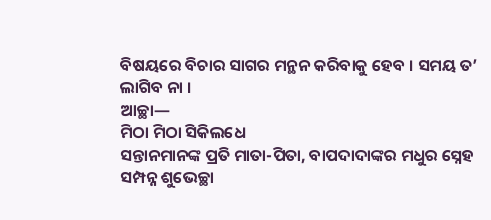ବିଷୟରେ ବିଚାର ସାଗର ମନ୍ଥନ କରିବାକୁ ହେବ । ସମୟ ତ’ ଲାଗିବ ନା ।
ଆଚ୍ଛା—
ମିଠା ମିଠା ସିକିଲଧେ
ସନ୍ତାନମାନଙ୍କ ପ୍ରତି ମାତା-ପିତା, ବାପଦାଦାଙ୍କର ମଧୁର ସ୍ନେହ ସମ୍ପନ୍ନ ଶୁଭେଚ୍ଛା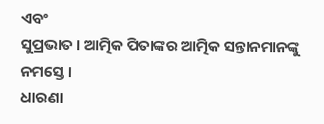ଏବଂ
ସୁପ୍ରଭାତ । ଆତ୍ମିକ ପିତାଙ୍କର ଆତ୍ମିକ ସନ୍ତାନମାନଙ୍କୁ ନମସ୍ତେ ।
ଧାରଣା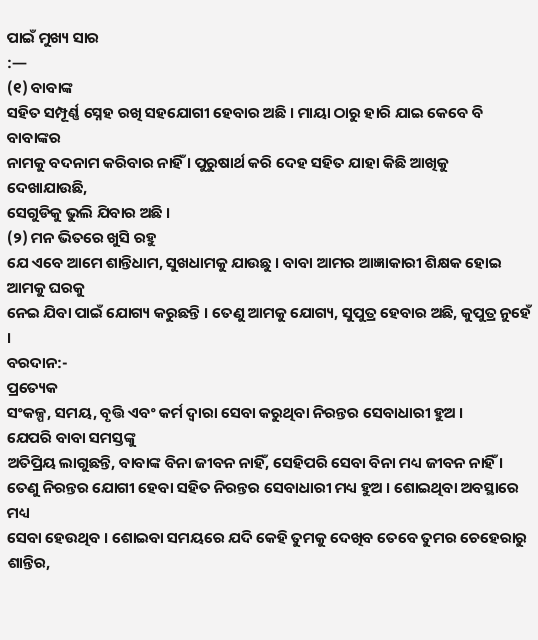ପାଇଁ ମୁଖ୍ୟ ସାର
:—
(୧) ବାବାଙ୍କ
ସହିତ ସମ୍ପୂର୍ଣ୍ଣ ସ୍ନେହ ରଖି ସହଯୋଗୀ ହେବାର ଅଛି । ମାୟା ଠାରୁ ହାରି ଯାଇ କେବେ ବି ବାବାଙ୍କର
ନାମକୁ ବଦନାମ କରିବାର ନାହିଁ । ପୁରୁଷାର୍ଥ କରି ଦେହ ସହିତ ଯାହା କିଛି ଆଖିକୁ ଦେଖାଯାଉଛି,
ସେଗୁଡିକୁ ଭୁଲି ଯିବାର ଅଛି ।
(୨) ମନ ଭିତରେ ଖୁସି ରହୁ
ଯେ ଏବେ ଆମେ ଶାନ୍ତିଧାମ, ସୁଖଧାମକୁ ଯାଉଛୁ । ବାବା ଆମର ଆଜ୍ଞାକାରୀ ଶିକ୍ଷକ ହୋଇ ଆମକୁ ଘରକୁ
ନେଇ ଯିବା ପାଇଁ ଯୋଗ୍ୟ କରୁଛନ୍ତି । ତେଣୁ ଆମକୁ ଯୋଗ୍ୟ, ସୁପୁତ୍ର ହେବାର ଅଛି, କୁପୁତ୍ର ନୁହେଁ
।
ବରଦାନ:-
ପ୍ରତ୍ୟେକ
ସଂକଳ୍ପ, ସମୟ, ବୃତ୍ତି ଏବଂ କର୍ମ ଦ୍ୱାରା ସେବା କରୁଥିବା ନିରନ୍ତର ସେବାଧାରୀ ହୁଅ ।
ଯେପରି ବାବା ସମସ୍ତଙ୍କୁ
ଅତିପ୍ରିୟ ଲାଗୁଛନ୍ତି, ବାବାଙ୍କ ବିନା ଜୀବନ ନାହିଁ, ସେହିପରି ସେବା ବିନା ମଧ୍ୟ ଜୀବନ ନାହିଁ ।
ତେଣୁ ନିରନ୍ତର ଯୋଗୀ ହେବା ସହିତ ନିରନ୍ତର ସେବାଧାରୀ ମଧ୍ୟ ହୁଅ । ଶୋଇଥିବା ଅବସ୍ଥାରେ ମଧ୍ୟ
ସେବା ହେଉଥିବ । ଶୋଇବା ସମୟରେ ଯଦି କେହି ତୁମକୁ ଦେଖିବ ତେବେ ତୁମର ଚେହେରାରୁ ଶାନ୍ତିର,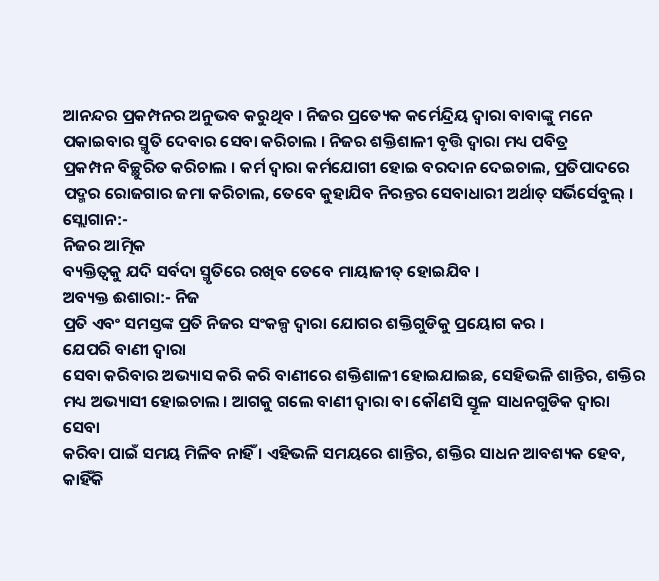ଆନନ୍ଦର ପ୍ରକମ୍ପନର ଅନୁଭବ କରୁଥିବ । ନିଜର ପ୍ରତ୍ୟେକ କର୍ମେନ୍ଦ୍ରିୟ ଦ୍ୱାରା ବାବାଙ୍କୁ ମନେ
ପକାଇବାର ସ୍ମୃତି ଦେବାର ସେବା କରିଚାଲ । ନିଜର ଶକ୍ତିଶାଳୀ ବୃତ୍ତି ଦ୍ୱାରା ମଧ୍ୟ ପବିତ୍ର
ପ୍ରକମ୍ପନ ବିଚ୍ଛୁରିତ କରିଚାଲ । କର୍ମ ଦ୍ୱାରା କର୍ମଯୋଗୀ ହୋଇ ବରଦାନ ଦେଇଚାଲ, ପ୍ରତିପାଦରେ
ପଦ୍ମର ରୋଜଗାର ଜମା କରିଚାଲ, ତେବେ କୁହାଯିବ ନିରନ୍ତର ସେବାଧାରୀ ଅର୍ଥାତ୍ ସର୍ଭିର୍ସେବୁଲ୍ ।
ସ୍ଲୋଗାନ:-
ନିଜର ଆତ୍ମିକ
ବ୍ୟକ୍ତିତ୍ୱକୁ ଯଦି ସର୍ବଦା ସ୍ମୃତିରେ ରଖିବ ତେବେ ମାୟାଜୀତ୍ ହୋଇଯିବ ।
ଅବ୍ୟକ୍ତ ଈଶାରା:- ନିଜ
ପ୍ରତି ଏବଂ ସମସ୍ତଙ୍କ ପ୍ରତି ନିଜର ସଂକଳ୍ପ ଦ୍ୱାରା ଯୋଗର ଶକ୍ତିଗୁଡିକୁ ପ୍ରୟୋଗ କର ।
ଯେପରି ବାଣୀ ଦ୍ୱାରା
ସେବା କରିବାର ଅଭ୍ୟାସ କରି କରି ବାଣୀରେ ଶକ୍ତିଶାଳୀ ହୋଇଯାଇଛ, ସେହିଭଳି ଶାନ୍ତିର, ଶକ୍ତିର
ମଧ୍ୟ ଅଭ୍ୟାସୀ ହୋଇଚାଲ । ଆଗକୁ ଗଲେ ବାଣୀ ଦ୍ୱାରା ବା କୌଣସି ସ୍ତୂଳ ସାଧନଗୁଡିକ ଦ୍ୱାରା ସେବା
କରିବା ପାଇଁ ସମୟ ମିଳିବ ନାହିଁ । ଏହିଭଳି ସମୟରେ ଶାନ୍ତିର, ଶକ୍ତିର ସାଧନ ଆବଶ୍ୟକ ହେବ,
କାହିଁକି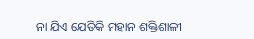ନା ଯିଏ ଯେତିକି ମହାନ ଶକ୍ତିଶାଳୀ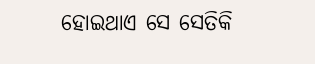ହୋଇଥାଏ ସେ ସେତିକି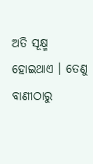ଅତି ସୂକ୍ଷ୍ମ ହୋଇଥାଏ । ତେଣୁ
ବାଣୀଠାରୁ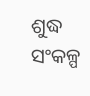ଶୁଦ୍ଧ ସଂକଳ୍ପ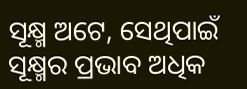ସୂକ୍ଷ୍ମ ଅଟେ, ସେଥିପାଇଁ ସୂକ୍ଷ୍ମର ପ୍ରଭାବ ଅଧିକ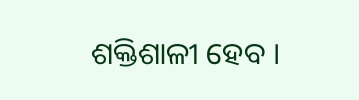ଶକ୍ତିଶାଳୀ ହେବ ।